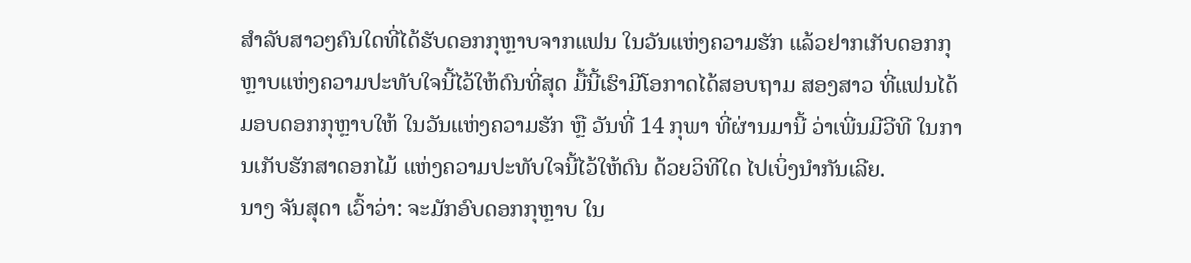ສຳລັບສາວໆຄົນໃດທີ່ໄດ້ຮັບດອກກຸຫຼາບຈາກແຟນ ໃນວັນແຫ່ງຄວາມຮັກ ແລ້ວຢາກເກັບດອກກຸຫຼາບແຫ່ງຄວາມປະທັບໃຈນີ້ໄວ້ໃຫ້ດົນທີ່ສຸດ ມື້ນີ້ເຮົາມີໂອກາດໄດ້ສອບຖາມ ສອງສາວ ທີ່ແຟນໄດ້ມອບດອກກຸຫຼາບໃຫ້ ໃນວັນແຫ່ງຄວາມຮັກ ຫຼື ວັນທີ່ 14 ກຸພາ ທີ່ຜ່ານມານີ້ ວ່າເພີ່ນມີວີທີ ໃນການເກັບຮັກສາດອກໄມ້ ແຫ່ງຄວາມປະທັບໃຈນີ້ໄວ້ໃຫ້ດົນ ດ້ວຍວິທີໃດ ໄປເບິ່ງນຳກັນເລີຍ.
ນາງ ຈັນສຸດາ ເວົ້າວ່າ: ຈະມັກອົບດອກກຸຫຼາບ ໃນ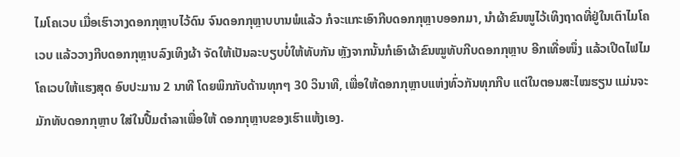ໄມໂຄເວບ ເມື່ອເຮົາວາງດອກກຸຫຼາບໄວ້ດົນ ຈົນດອກກຸຫຼາບບານພໍແລ້ວ ກໍຈະແກະເອົາກີບດອກກຸຫຼາບອອກມາ, ນຳຜ້າຂົນໜູໄວ້ເທິງຖາດທີ່ຢູ່ໃນເຕົາໄມໂຄເວບ ແລ້ວວາງກີບດອກກຸຫຼາບລົງເທິງຜ້າ ຈັດໃຫ້ເປັນລະບຽບບໍ່ໃຫ້ທັບກັນ ຫຼັງຈາກນັ້ນກໍເອົາຜ້າຂົນໝູທັບກີບດອກກຸຫຼາບ ອີກເທື່ອໜຶ່ງ ແລ້ວເປີດໄຟໄມໂຄເວບໃຫ້ແຮງສຸດ ອົບປະມານ 2 ນາທີ ໂດຍພິກກັບດ້ານທຸກໆ 30 ວິນາທີ, ເພື່ອໃຫ້ດອກກຸຫຼາບແຫ່ງທົ່ວກັນທຸກກີບ ແຕ່ໃນຕອນສະໄໝຮຽນ ແມ່ນຈະມັກທັບດອກກຸຫຼາບ ໃສ່ໃນປື້ມຕຳລາເພື່ອໃຫ້ ດອກກຸຫຼາບຂອງເຮົາແຫ້ງເອງ.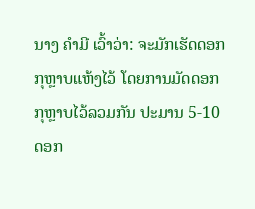ນາງ ຄຳມີ ເວົ້າວ່າ: ຈະມັກເຮັດດອກກຸຫຼາບແຫ້ງໄວ້ ໂດຍການມັດດອກກຸຫຼາບໄວ້ລວມກັນ ປະມານ 5-10 ດອກ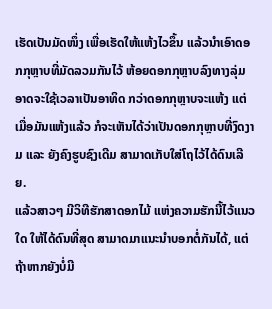ເຮັດເປັນມັດໜຶ່ງ ເພື່ອເຮັດໃຫ້ແຫ້ງໄວຂຶ້ນ ແລ້ວນຳເອົາດອກກຸຫຼາບທີ່ມັດລວມກັນໄວ້ ຫ້ອຍດອກກຸຫຼາບລົງທາງລຸ່ມ ອາດຈະໃຊ້ເວລາເປັນອາທິດ ກວ່າດອກກຸຫຼາບຈະແຫ້ງ ແຕ່ເມື່ອມັນແຫ້ງແລ້ວ ກໍຈະເຫັນໄດ້ວ່າເປັນດອກກຸຫຼາບທີ່ງົດງາມ ແລະ ຍັງຄົງຮູບຊົງເດີມ ສາມາດເກັບໃສ່ໂຖໄວ້ໄດ້ດົນເລີຍ.
ແລ້ວສາວໆ ມີວິທີຮັກສາດອກໄມ້ ແຫ່ງຄວາມຮັກນີ້ໄວ້ແນວໃດ ໃຫ້ໄດ້ດົນທີ່ສຸດ ສາມາດມາແນະນຳບອກຕໍ່ກັນໄດ້, ແຕ່ຖ້າຫາກຍັງບໍ່ມີ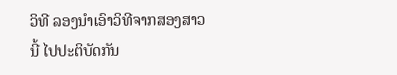ວິທີ ລອງນໍາເອົາວິທີຈາກສອງສາວນີ້ ໄປປະຕິບັດກັນ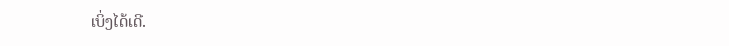ເບິ່ງໄດ້ເດີ.